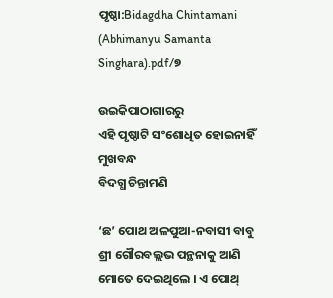ପୃଷ୍ଠା:Bidagdha Chintamani (Abhimanyu Samanta Singhara).pdf/୭

ଉଇକିପାଠାଗାର‌ରୁ
ଏହି ପୃଷ୍ଠାଟି ସଂଶୋଧିତ ହୋଇନାହିଁ
ମୁଖବନ୍ଧ
ବିଦଗ୍ଧ ଚିନ୍ତାମଣି

‘ଛ’ ପୋଥ ଅଳପୁଆ-ନବାସୀ ବାବୁ ଶ୍ରୀ ଗୌରବଲ୍ଲଭ ପନ୍ଥନାକୁ ଆଣି ମୋତେ ଦେଇଥିଲେ । ଏ ପୋଥ୍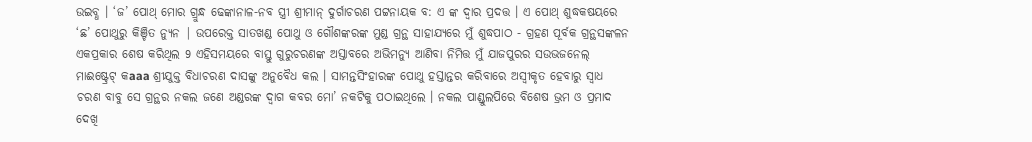ଉଇବ୍ଧ । ‘ଜ’ ପୋଥ୍ ମୋର ଗ୍ରୁନ୍ଧ ଢେଙ୍କାନାଳ-ନବ ସ୍ତ୍ରୀ ଶ୍ରୀମାନ୍ ଦୁର୍ଗାଚରଣ ପଟ୍ଟନାୟକ ବ: ଏ ଙ୍କ ଦ୍ଵାର ପ୍ରଦତ୍ତ । ଏ ପୋଥ୍ ଶୁଦ୍ଧକଷୟରେ ‘ଛ’ ପୋଥୁରୁ କିଞ୍ଚିତ ନ୍ୟୁନ | ଉପରେକ୍ତ ସାତଖଣ୍ଡ ପୋଥୁ ଓ ଗୌଶଙ୍କରଙ୍କ ମୁଣ୍ଡ ଗ୍ରନ୍ଥ ସାହାଯ୍ୟରେ ମୁଁ ଶୁଦ୍ଧପାଠ - ଗ୍ରହଣ ପୂର୍ବକ ଗ୍ରନ୍ଥସଙ୍କଳନ ଏକପ୍ରକାର ଶେଷ କରିଥିଲ 9 ଏହିସମୟରେ ବାସ୍ତୁ ଗୁରୁଚରଣଙ୍କ ଅସ୍ତାବରେ ଅଭିମନ୍ୟୁ ଆଣିବା ନିମିତ୍ତ ମୁଁ ଯାଜପୁରର ସଉଭଜନେଲ୍ ମାଈଷ୍ଟ୍ରେଟ୍ କaaa ଶ୍ରୀଯୁକ୍ତ ବିଧାଚରଣ ଦାସଙ୍କୁ ଅନୁବୈଧ କଲ । ସାମନ୍ତସିଂହାରଙ୍କ ପୋଥୁ ହସ୍ତାନ୍ତର କରିବାରେ ଅସ୍ବୀକୃତ ହେବାରୁ ସ୍ୱାଧ ଚରଣ ବାବୁ ସେ ଗ୍ରନ୍ଥର ନକଲ ଜଣେ ଅଣ୍ଡରଙ୍କ ଦ୍ଵାଗ କବର ମୋ’ ନକଟିକୁ ପଠାଇଥିଲେ । ନକଲ ପାଣ୍ଡୁଲପିରେ ବିଶେଷ ଭ୍ରମ ଓ ପ୍ରମାଦ ଦେଖି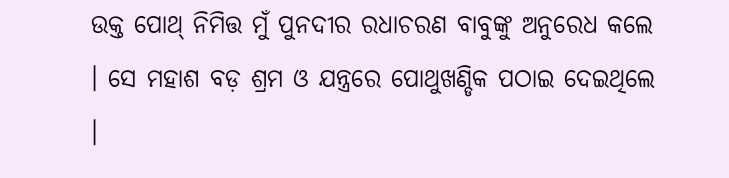ଉକ୍ତ ପୋଥ୍ ନିମିତ୍ତ ମୁଁ ପୁନଦୀର ରଧାଚରଣ ବାବୁଙ୍କୁ ଅନୁରେଧ କଲେ । ସେ ମହାଶ ବଡ଼ ଶ୍ରମ ଓ ଯନ୍ତ୍ରରେ ପୋଥୁଖଣ୍ଡିକ ପଠାଇ ଦେଇଥିଲେ ।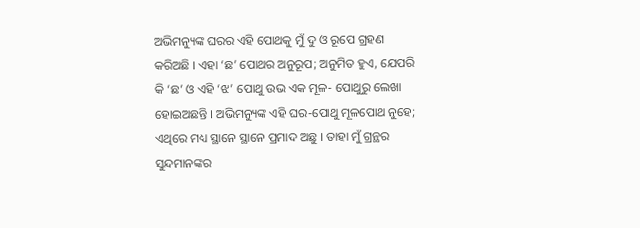ଅଭିମନ୍ୟୁଙ୍କ ଘରର ଏହି ପୋଥକୁ ମୁଁ ଦୁ ଓ ରୂପେ ଗ୍ରହଣ କରିଅଛି । ଏହା ‘ଛ’ ପୋଥର ଅନୁରୂପ; ଅନୁମିତ ହୁଏ, ଯେପରି କି ‘ଛ’ ଓ ଏହି ‘ଝ’ ପୋଥୁ ଉଭ ଏକ ମୂଳ- ପୋଥୁରୁ ଲେଖା ହୋଇଅଛନ୍ତି । ଅଭିମନ୍ୟୁଙ୍କ ଏହି ଘର-ପୋଥୁ ମୂଳପୋଥ ନୁହେ; ଏଥିରେ ମଧ୍ୟ ସ୍ଥାନେ ସ୍ଥାନେ ପ୍ରମାଦ ଅଛୁ । ତାହା ମୁଁ ଗ୍ରନ୍ଥର ସୁନ୍ଦମାନଙ୍କର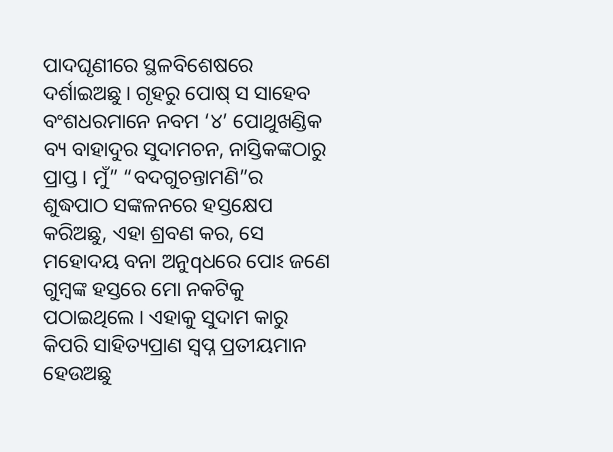ପାଦଘୃଣୀରେ ସ୍ଥଳବିଶେଷରେ ଦର୍ଶାଇଅଛୁ । ଗୃହରୁ ପୋଷ୍ ସ ସାହେବ ବଂଶଧରମାନେ ନବମ ‘୪’ ପୋଥୁଖଣ୍ଡିକ ବ୍ୟ ବାହାଦୁର ସୁଦାମଚନ, ନାସ୍ତିକଙ୍କଠାରୁ ପ୍ରାପ୍ତ । ମୁଁ” “ବଦଗୁଚନ୍ତାମଣି”ର ଶୁଦ୍ଧପାଠ ସଙ୍କଳନରେ ହସ୍ତକ୍ଷେପ କରିଅଛୁ, ଏହା ଶ୍ରବଣ କର, ସେ ମହୋଦୟ ବନା ଅନୁqଧରେ ପୋଽ ଜଣେ ଗୁମ୍ବଙ୍କ ହସ୍ତରେ ମୋ ନକଟିକୁ ପଠାଇଥିଲେ । ଏହାକୁ ସୁଦାମ କାରୁ କିପରି ସାହିତ୍ୟପ୍ରାଣ ସ୍ୱପ୍ନ ପ୍ରତୀୟମାନ ହେଉଅଛୁ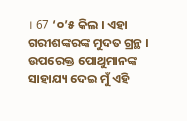। 67 ‘୦’୫ କିଲ । ଏହା ଗରୀଶଙ୍କରଙ୍କ ମୁଦତ ଗ୍ରନ୍ଥ । ଉପରେକ୍ତ ପୋଥୁମାନଙ୍କ ସାହାଯ୍ୟ ଦେଇ ମୁଁ ଏହି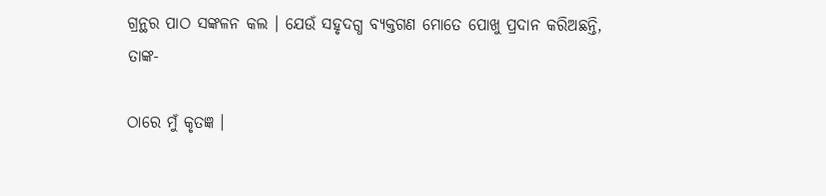ଗ୍ରନ୍ଥର ପାଠ ସଙ୍କଳନ କଲ । ଯେଉଁ ସହୃଦଗ୍ଧ ବ୍ୟକ୍ତଗଣ ମୋତେ ପୋଖୁ ପ୍ରଦାନ କରିଅଛନ୍ତି, ତାଙ୍କ-

ଠାରେ ମୁଁ କୃତଜ୍ଞ ।